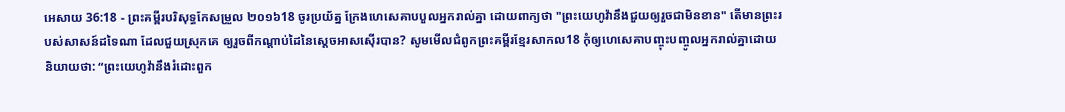អេសាយ 36:18 - ព្រះគម្ពីរបរិសុទ្ធកែសម្រួល ២០១៦18 ចូរប្រយ័ត្ន ក្រែងហេសេគាបបួលអ្នករាល់គ្នា ដោយពាក្យថា "ព្រះយេហូវ៉ានឹងជួយឲ្យរួចជាមិនខាន" តើមានព្រះរបស់សាសន៍ដទៃណា ដែលជួយស្រុកគេ ឲ្យរួចពីកណ្ដាប់ដៃនៃស្តេចអាសស៊ើរបាន? សូមមើលជំពូកព្រះគម្ពីរខ្មែរសាកល18 កុំឲ្យហេសេគាបញ្ចុះបញ្ចូលអ្នករាល់គ្នាដោយនិយាយថា: “ព្រះយេហូវ៉ានឹងរំដោះពួក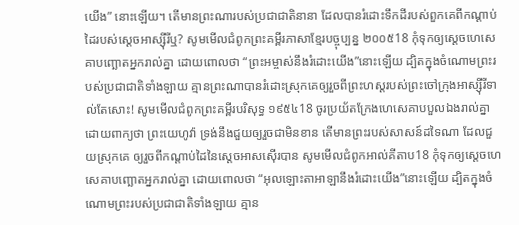យើង” នោះឡើយ។ តើមានព្រះណារបស់ប្រជាជាតិនានា ដែលបានរំដោះទឹកដីរបស់ពួកគេពីកណ្ដាប់ដៃរបស់ស្ដេចអាស្ស៊ីរីឬ? សូមមើលជំពូកព្រះគម្ពីរភាសាខ្មែរបច្ចុប្បន្ន ២០០៥18 កុំទុកឲ្យស្ដេចហេសេគាបញ្ឆោតអ្នករាល់គ្នា ដោយពោលថា “ព្រះអម្ចាស់នឹងរំដោះយើង”នោះឡើយ ដ្បិតក្នុងចំណោមព្រះរបស់ប្រជាជាតិទាំងឡាយ គ្មានព្រះណាបានរំដោះស្រុកគេឲ្យរួចពីព្រះហស្ដរបស់ព្រះចៅក្រុងអាស្ស៊ីរីទាល់តែសោះ! សូមមើលជំពូកព្រះគម្ពីរបរិសុទ្ធ ១៩៥៤18 ចូរប្រយ័តក្រែងហេសេគាបបួលឯងរាល់គ្នាដោយពាក្យថា ព្រះយេហូវ៉ា ទ្រង់នឹងជួយឲ្យរួចជាមិនខាន តើមានព្រះរបស់សាសន៍ដទៃណា ដែលជួយស្រុកគេ ឲ្យរួចពីកណ្តាប់ដៃនៃស្តេចអាសស៊ើរបាន សូមមើលជំពូកអាល់គីតាប18 កុំទុកឲ្យស្ដេចហេសេគាបញ្ឆោតអ្នករាល់គ្នា ដោយពោលថា “អុលឡោះតាអាឡានឹងរំដោះយើង”នោះឡើយ ដ្បិតក្នុងចំណោមព្រះរបស់ប្រជាជាតិទាំងឡាយ គ្មាន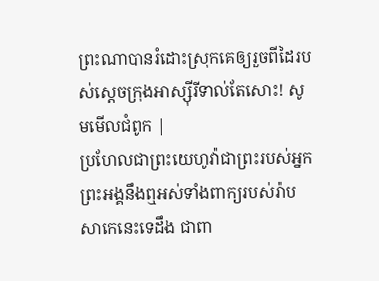ព្រះណាបានរំដោះស្រុកគេឲ្យរួចពីដៃរបស់ស្តេចក្រុងអាស្ស៊ីរីទាល់តែសោះ! សូមមើលជំពូក |
ប្រហែលជាព្រះយេហូវ៉ាជាព្រះរបស់អ្នក ព្រះអង្គនឹងឮអស់ទាំងពាក្យរបស់រ៉ាបសាកេនេះទេដឹង ជាពា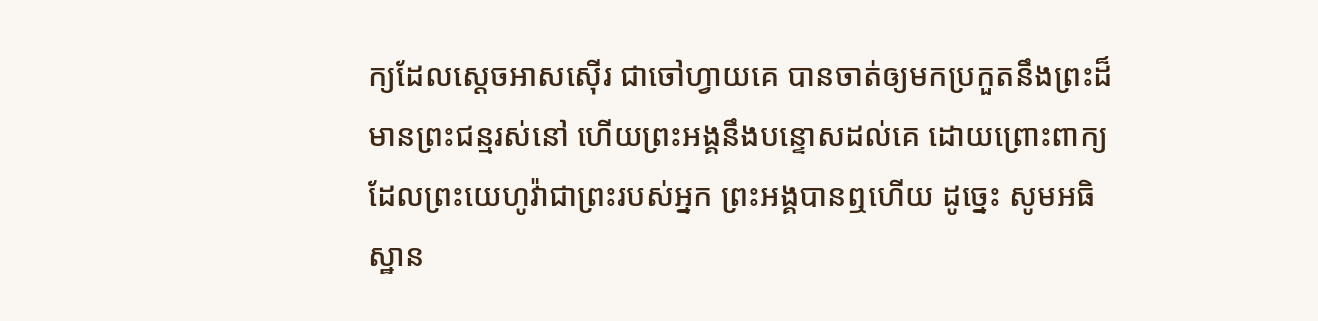ក្យដែលស្តេចអាសស៊ើរ ជាចៅហ្វាយគេ បានចាត់ឲ្យមកប្រកួតនឹងព្រះដ៏មានព្រះជន្មរស់នៅ ហើយព្រះអង្គនឹងបន្ទោសដល់គេ ដោយព្រោះពាក្យដែលព្រះយេហូវ៉ាជាព្រះរបស់អ្នក ព្រះអង្គបានឮហើយ ដូច្នេះ សូមអធិស្ឋាន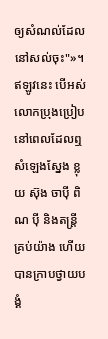ឲ្យសំណល់ដែលនៅសល់ចុះ"»។
ឥឡូវនេះ បើអស់លោកប្រុងប្រៀបនៅពេលដែលឮសំឡេងស្នែង ខ្លុយ ស៊ុង ចាប៉ី ពិណ ប៉ី និងតន្ត្រីគ្រប់យ៉ាង ហើយបានក្រាបថ្វាយបង្គំ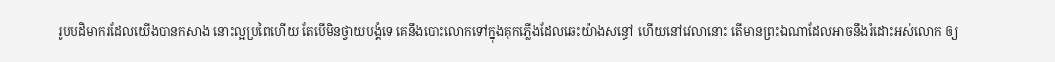រូបបដិមាករដែលយើងបានកសាង នោះល្អប្រពៃហើយ តែបើមិនថ្វាយបង្គំទេ គេនឹងបោះលោកទៅក្នុងគុកភ្លើងដែលឆេះយ៉ាងសន្ធៅ ហើយនៅវេលានោះ តើមានព្រះឯណាដែលអាចនឹងរំដោះអស់លោក ឲ្យ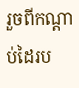រួចពីកណ្ដាប់ដៃរប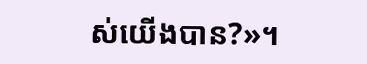ស់យើងបាន?»។